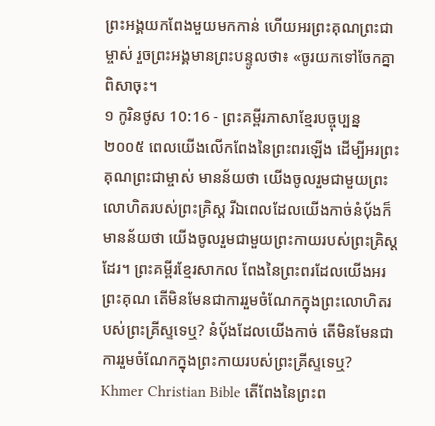ព្រះអង្គយកពែងមួយមកកាន់ ហើយអរព្រះគុណព្រះជាម្ចាស់ រួចព្រះអង្គមានព្រះបន្ទូលថា៖ «ចូរយកទៅចែកគ្នាពិសាចុះ។
១ កូរិនថូស 10:16 - ព្រះគម្ពីរភាសាខ្មែរបច្ចុប្បន្ន ២០០៥ ពេលយើងលើកពែងនៃព្រះពរឡើង ដើម្បីអរព្រះគុណព្រះជាម្ចាស់ មានន័យថា យើងចូលរួមជាមួយព្រះលោហិតរបស់ព្រះគ្រិស្ត រីឯពេលដែលយើងកាច់នំប៉័ងក៏មានន័យថា យើងចូលរួមជាមួយព្រះកាយរបស់ព្រះគ្រិស្តដែរ។ ព្រះគម្ពីរខ្មែរសាកល ពែងនៃព្រះពរដែលយើងអរព្រះគុណ តើមិនមែនជាការរួមចំណែកក្នុងព្រះលោហិតរបស់ព្រះគ្រីស្ទទេឬ? នំប៉័ងដែលយើងកាច់ តើមិនមែនជាការរួមចំណែកក្នុងព្រះកាយរបស់ព្រះគ្រីស្ទទេឬ? Khmer Christian Bible តើពែងនៃព្រះព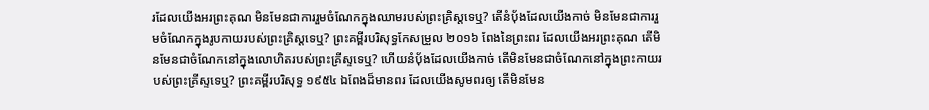រដែលយើងអរព្រះគុណ មិនមែនជាការរួមចំណែកក្នុងឈាមរបស់ព្រះគ្រិស្ដទេឬ? តើនំប៉័ងដែលយើងកាច់ មិនមែនជាការរួមចំណែកក្នុងរូបកាយរបស់ព្រះគ្រិស្ដទេឬ? ព្រះគម្ពីរបរិសុទ្ធកែសម្រួល ២០១៦ ពែងនៃព្រះពរ ដែលយើងអរព្រះគុណ តើមិនមែនជាចំណែកនៅក្នុងលោហិតរបស់ព្រះគ្រីស្ទទេឬ? ហើយនំបុ័ងដែលយើងកាច់ តើមិនមែនជាចំណែកនៅក្នុងព្រះកាយរបស់ព្រះគ្រីស្ទទេឬ? ព្រះគម្ពីរបរិសុទ្ធ ១៩៥៤ ឯពែងដ៏មានពរ ដែលយើងសូមពរឲ្យ តើមិនមែន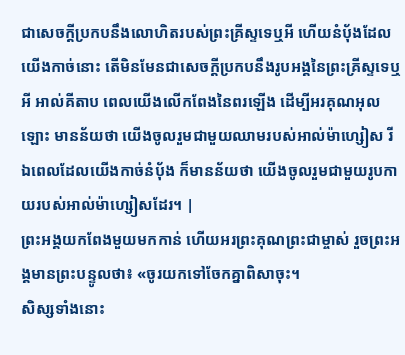ជាសេចក្ដីប្រកបនឹងលោហិតរបស់ព្រះគ្រីស្ទទេឬអី ហើយនំបុ័ងដែលយើងកាច់នោះ តើមិនមែនជាសេចក្ដីប្រកបនឹងរូបអង្គនៃព្រះគ្រីស្ទទេឬអី អាល់គីតាប ពេលយើងលើកពែងនៃពរឡើង ដើម្បីអរគុណអុលឡោះ មានន័យថា យើងចូលរួមជាមួយឈាមរបស់អាល់ម៉ាហ្សៀស រីឯពេលដែលយើងកាច់នំបុ័ង ក៏មានន័យថា យើងចូលរួមជាមួយរូបកាយរបស់អាល់ម៉ាហ្សៀសដែរ។ |
ព្រះអង្គយកពែងមួយមកកាន់ ហើយអរព្រះគុណព្រះជាម្ចាស់ រួចព្រះអង្គមានព្រះបន្ទូលថា៖ «ចូរយកទៅចែកគ្នាពិសាចុះ។
សិស្សទាំងនោះ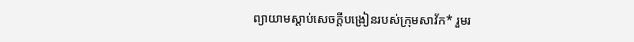ព្យាយាមស្ដាប់សេចក្ដីបង្រៀនរបស់ក្រុមសាវ័ក* រួមរ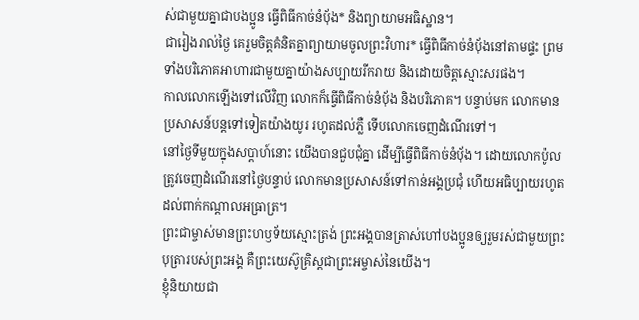ស់ជាមួយគ្នាជាបងប្អូន ធ្វើពិធីកាច់នំប៉័ង* និងព្យាយាមអធិស្ឋាន។
ជារៀងរាល់ថ្ងៃ គេរួមចិត្តគំនិតគ្នាព្យាយាមចូលព្រះវិហារ* ធ្វើពិធីកាច់នំប៉័ងនៅតាមផ្ទះ ព្រមទាំងបរិភោគអាហារជាមួយគ្នាយ៉ាងសប្បាយរីករាយ និងដោយចិត្តស្មោះសរផង។
កាលលោកឡើងទៅលើវិញ លោកក៏ធ្វើពិធីកាច់នំប៉័ង និងបរិភោគ។ បន្ទាប់មក លោកមានប្រសាសន៍បន្តទៅទៀតយ៉ាងយូរ រហូតដល់ភ្លឺ ទើបលោកចេញដំណើរទៅ។
នៅថ្ងៃទីមួយក្នុងសប្ដាហ៍នោះ យើងបានជួបជុំគ្នា ដើម្បីធ្វើពិធីកាច់នំប៉័ង។ ដោយលោកប៉ូលត្រូវចេញដំណើរនៅថ្ងៃបន្ទាប់ លោកមានប្រសាសន៍ទៅកាន់អង្គប្រជុំ ហើយអធិប្បាយរហូតដល់ពាក់កណ្ដាលអធ្រាត្រ។
ព្រះជាម្ចាស់មានព្រះហឫទ័យស្មោះត្រង់ ព្រះអង្គបានត្រាស់ហៅបងប្អូនឲ្យរួមរស់ជាមួយព្រះបុត្រារបស់ព្រះអង្គ គឺព្រះយេស៊ូគ្រិស្តជាព្រះអម្ចាស់នៃយើង។
ខ្ញុំនិយាយជា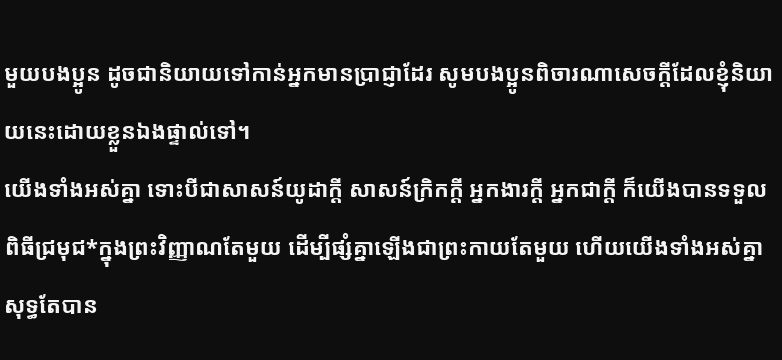មួយបងប្អូន ដូចជានិយាយទៅកាន់អ្នកមានប្រាជ្ញាដែរ សូមបងប្អូនពិចារណាសេចក្ដីដែលខ្ញុំនិយាយនេះដោយខ្លួនឯងផ្ទាល់ទៅ។
យើងទាំងអស់គ្នា ទោះបីជាសាសន៍យូដាក្ដី សាសន៍ក្រិកក្ដី អ្នកងារក្ដី អ្នកជាក្ដី ក៏យើងបានទទួលពិធីជ្រមុជ*ក្នុងព្រះវិញ្ញាណតែមួយ ដើម្បីផ្សំគ្នាឡើងជាព្រះកាយតែមួយ ហើយយើងទាំងអស់គ្នាសុទ្ធតែបាន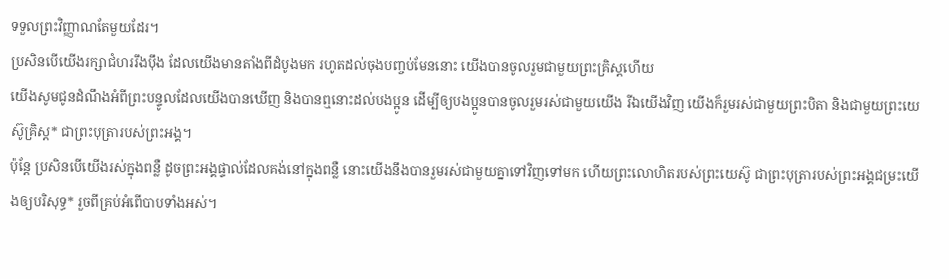ទទួលព្រះវិញ្ញាណតែមួយដែរ។
ប្រសិនបើយើងរក្សាជំហររឹងប៉ឹង ដែលយើងមានតាំងពីដំបូងមក រហូតដល់ចុងបញ្ចប់មែននោះ យើងបានចូលរួមជាមួយព្រះគ្រិស្តហើយ
យើងសូមជូនដំណឹងអំពីព្រះបន្ទូលដែលយើងបានឃើញ និងបានឮនោះដល់បងប្អូន ដើម្បីឲ្យបងប្អូនបានចូលរួមរស់ជាមួយយើង រីឯយើងវិញ យើងក៏រួមរស់ជាមួយព្រះបិតា និងជាមួយព្រះយេស៊ូគ្រិស្ត* ជាព្រះបុត្រារបស់ព្រះអង្គ។
ប៉ុន្តែ ប្រសិនបើយើងរស់ក្នុងពន្លឺ ដូចព្រះអង្គផ្ទាល់ដែលគង់នៅក្នុងពន្លឺ នោះយើងនឹងបានរួមរស់ជាមួយគ្នាទៅវិញទៅមក ហើយព្រះលោហិតរបស់ព្រះយេស៊ូ ជាព្រះបុត្រារបស់ព្រះអង្គជម្រះយើងឲ្យបរិសុទ្ធ* រួចពីគ្រប់អំពើបាបទាំងអស់។